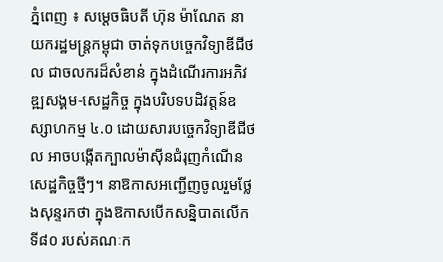ភ្នំពេញ ៖ សម្ដេចធិបតី ហ៊ុន ម៉ាណែត នាយករដ្ឋមន្ដ្រកម្ពុជា ចាត់ទុកបច្ចេកវិទ្យាឌីជីថល ជាចលករដ៏សំខាន់ ក្នុងដំណើរការអភិវឌ្ឍសង្គម-សេដ្ឋកិច្ច ក្នុងបរិបទបដិវត្តន៍ឧស្សាហកម្ម ៤.០ ដោយសារបច្ចេកវិទ្យាឌីជីថល អាចបង្កើតក្បាលម៉ាស៊ីនជំរុញកំណើនសេដ្ឋកិច្ចថ្មីៗ។ នាឱកាសអញ្ជើញចូលរួមថ្លែងសុន្ទរកថា ក្នុងឱកាសបើកសន្និបាតលើកទី៨០ របស់គណៈក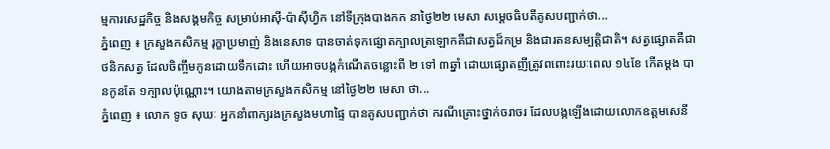ម្មការសេដ្ឋកិច្ច និងសង្គមកិច្ច សម្រាប់អាស៊ី-ប៉ាស៊ីហ្វិក នៅទីក្រុងបាងកក នាថ្ងៃ២២ មេសា សម្តេចធិបតីគូសបញ្ជាក់ថា...
ភ្នំពេញ ៖ ក្រសួងកសិកម្ម រុក្ខាប្រមាញ់ និងនេសាទ បានចាត់ទុកផ្សោតក្បាលត្រឡោកគឺជាសត្វដ៏កម្រ និងជារតនសម្បត្តិជាតិ។ សត្វផ្សោតគឺជាថនិកសត្វ ដែលចិញ្ចឹមកូនដោយទឹកដោះ ហើយអាចបង្កកំណើតចន្លោះពី ២ ទៅ ៣ឆ្នាំ ដោយផ្សោតញីត្រូវពពោះរយៈពេល ១៤ខែ កើតម្តង បានកូនតែ ១ក្បាលប៉ុណ្ណោះ។ យោងតាមក្រសួងកសិកម្ម នៅថ្ងៃ២២ មេសា ថា...
ភ្នំពេញ ៖ លោក ទូច សុឃៈ អ្នកនាំពាក្យរងក្រសួងមហាផ្ទៃ បានគូសបញ្ជាក់ថា ករណីគ្រោះថ្នាក់ចរាចរ ដែលបង្កឡើងដោយលោកឧត្តមសេនី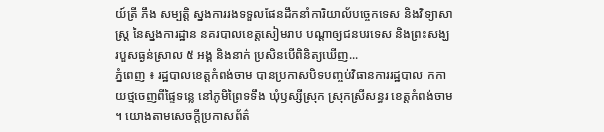យ៍ត្រី ភឹង សម្បត្តិ ស្នងការរងទទួលផែនដឹកនាំការិយាល័បច្ចេកទេស និងវិទ្យាសាស្ត្រ នៃស្នងការដ្ឋាន នគរបាលខេត្តសៀមរាប បណ្តាឲ្យជនបរទេស និងព្រះសង្ឃ របួសធ្ងន់ស្រាល ៥ អង្គ និងនាក់ ប្រសិនបើពិនិត្យឃើញ...
ភ្នំពេញ ៖ រដ្ឋបាលខេត្តកំពង់ចាម បានប្រកាសបិទបញ្ចប់វិធានការរដ្ឋបាល កកាយថ្មចេញពីផ្ទៃទន្លេ នៅភូមិព្រៃទទឹង ឃុំឫស្សីស្រុក ស្រុកស្រីសន្ធរ ខេត្តកំពង់ចាម ។ យោងតាមសេចក្ដីប្រកាសព័ត៌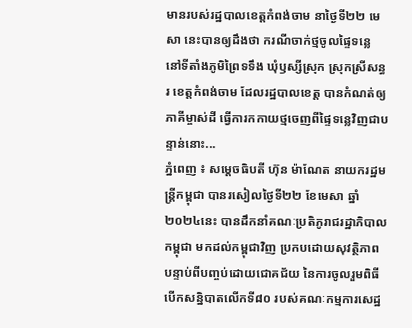មានរបស់រដ្ឋបាលខេត្តកំពង់ចាម នាថ្ងៃទី២២ មេសា នេះបានឲ្យដឹងថា ករណីចាក់ថ្មចូលផ្ទៃទន្លេ នៅទីតាំងភូមិព្រៃទទឹង ឃុំឫស្សីស្រុក ស្រុកស្រីសន្ធរ ខេត្តកំពង់ចាម ដែលរដ្ឋបាលខេត្ត បានកំណត់ឲ្យភាគីម្ចាស់ដី ធ្វើការកកាយថ្មចេញពីផ្ទៃទន្លេវិញជាបន្ទាន់នោះ...
ភ្នំពេញ ៖ សម្តេចធិបតី ហ៊ុន ម៉ាណែត នាយករដ្ឋមន្ត្រីកម្ពុជា បានរសៀលថ្ងៃទី២២ ខែមេសា ឆ្នាំ២០២៤នេះ បានដឹកនាំគណៈប្រតិភូរាជរដ្ឋាភិបាលកម្ពុជា មកដល់កម្ពុជាវិញ ប្រកបដោយសុវត្ថិភាព បន្ទាប់ពីបញ្ចប់ដោយជោគជ័យ នៃការចូលរួមពិធីបើកសន្និបាតលើកទី៨០ របស់គណៈកម្មការសេដ្ឋ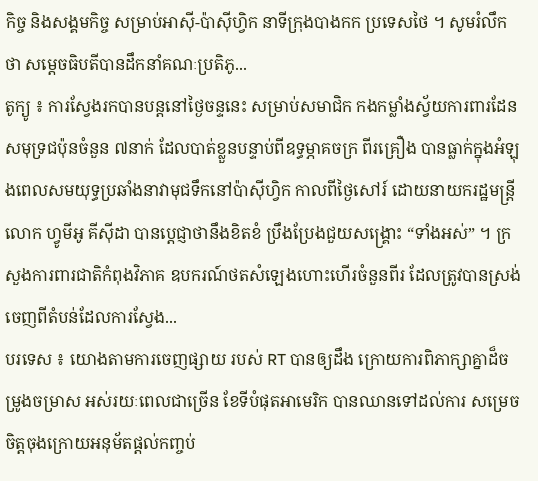កិច្ច និងសង្គមកិច្ច សម្រាប់អាស៊ី-ប៉ាស៊ីហ្វិក នាទីក្រុងបាងកក ប្រទេសថៃ ។ សូមរំលឹកថា សម្តេចធិបតីបានដឹកនាំគណៈប្រតិភូ...
តូក្យូ ៖ ការស្វែងរកបានបន្តនៅថ្ងៃចន្ទនេះ សម្រាប់សមាជិក កងកម្លាំងស្វ័យការពារដែន សមុទ្រជប៉ុនចំនួន ៧នាក់ ដែលបាត់ខ្លួនបន្ទាប់ពីឧទ្ធម្ភាគចក្រ ពីរគ្រឿង បានធ្លាក់ក្នុងអំឡុងពេលសមយុទ្ធប្រឆាំងនាវាមុជទឹកនៅប៉ាស៊ីហ្វិក កាលពីថ្ងៃសៅរ៍ ដោយនាយករដ្ឋមន្ត្រីលោក ហ្វូមីអូ គីស៊ីដា បានប្តេជ្ញាថានឹងខិតខំ ប្រឹងប្រែងជួយសង្គ្រោះ “ទាំងអស់” ។ ក្រសួងការពារជាតិកំពុងវិភាគ ឧបករណ៍ថតសំឡេងហោះហើរចំនួនពីរ ដែលត្រូវបានស្រង់ ចេញពីតំបន់ដែលការស្វែង...
បរទេស ៖ យោងតាមការចេញផ្សាយ របស់ RT បានឲ្យដឹង ក្រោយការពិភាក្សាគ្នាដ៏ចម្រូងចម្រាស អស់រយៈពេលជាច្រើន ខែទីបំផុតអាមេរិក បានឈានទៅដល់ការ សម្រេចចិត្តចុងក្រោយអនុម័តផ្តល់កញ្ចប់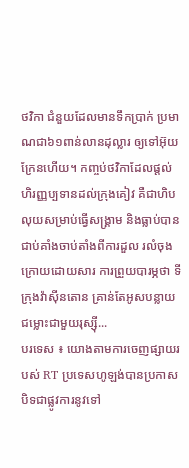ថវិកា ជំនួយដែលមានទឹកប្រាក់ ប្រមាណជា៦១ពាន់លានដុល្លារ ឲ្យទៅអ៊ុយក្រែនហើយ។ កញ្ចប់ថវិកាដែលផ្តល់ ហិរញ្ញប្បទានដល់ក្រុងគៀវ គឺជាហិបលុយសម្រាប់ធ្វើសង្គ្រាម និងធ្លាប់បានជាប់គាំងចាប់តាំងពីការដួល រលំចុងក្រោយដោយសារ ការព្រួយបារម្ភថា ទីក្រុងវ៉ាស៊ីនតោន គ្រាន់តែអូសបន្លាយជម្លោះជាមួយរុស្ស៊ី...
បរទេស ៖ យោងតាមការចេញផ្សាយរបស់ RT ប្រទេសហូឡង់បានប្រកាសបិទជាផ្លូវការនូវទៅ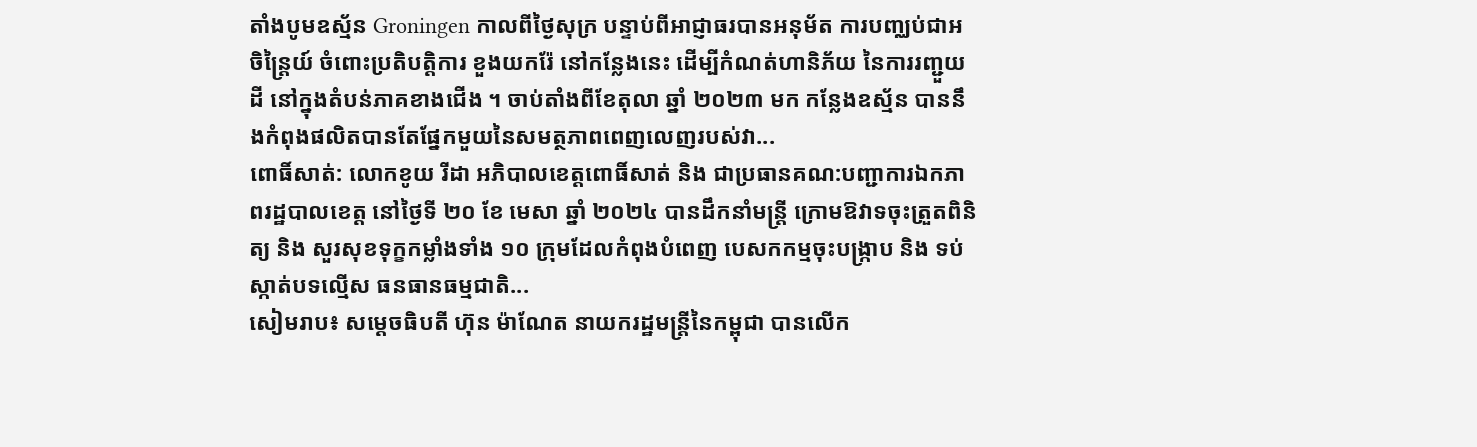តាំងបូមឧស្ម័ន Groningen កាលពីថ្ងៃសុក្រ បន្ទាប់ពីអាជ្ញាធរបានអនុម័ត ការបញ្ឈប់ជាអចិន្ត្រៃយ៍ ចំពោះប្រតិបត្តិការ ខួងយករ៉ែ នៅកន្លែងនេះ ដើម្បីកំណត់ហានិភ័យ នៃការរញ្ជួយដី នៅក្នុងតំបន់ភាគខាងជើង ។ ចាប់តាំងពីខែតុលា ឆ្នាំ ២០២៣ មក កន្លែងឧស្ម័ន បាននឹងកំពុងផលិតបានតែផ្នែកមួយនៃសមត្ថភាពពេញលេញរបស់វា...
ពោធិ៍សាត់: លោកខូយ រីដា អភិបាលខេត្តពោធិ៍សាត់ និង ជាប្រធានគណ:បញ្ជាការឯកភាពរដ្ឋបាលខេត្ត នៅថ្ងៃទី ២០ ខែ មេសា ឆ្នាំ ២០២៤ បានដឹកនាំមន្ត្រី ក្រោមឱវាទចុះត្រួតពិនិត្យ និង សួរសុខទុក្ខកម្លាំងទាំង ១០ ក្រុមដែលកំពុងបំពេញ បេសកកម្មចុះបង្ក្រាប និង ទប់ស្កាត់បទល្មើស ធនធានធម្មជាតិ...
សៀមរាប៖ សម្តេចធិបតី ហ៊ុន ម៉ាណែត នាយករដ្ឋមន្ត្រីនៃកម្ពុជា បានលើក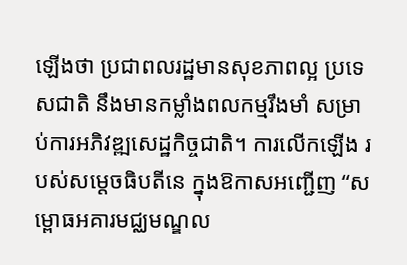ឡើងថា ប្រជាពលរដ្ឋមានសុខភាពល្អ ប្រទេសជាតិ នឹងមានកម្លាំងពលកម្មរឹងមាំ សម្រាប់ការអភិវឌ្ឍសេដ្ឋកិច្ចជាតិ។ ការលើកឡើង របស់សម្តេចធិបតីនេ ក្នុងឱកាសអញ្ជើញ “សម្ពោធអគារមជ្ឈមណ្ឌល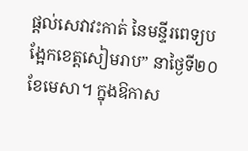ផ្ដល់សេវាវះកាត់ នៃមន្ទីរពេទ្យបង្អែកខេត្តសៀមរាប” នាថ្ងៃទី២០ ខែមេសា។ ក្នុងឱកាស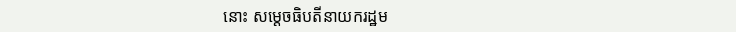នោះ សម្ដេចធិបតីនាយករដ្ឋម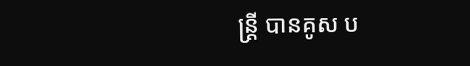ន្ត្រី បានគូស ប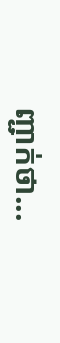ញ្ជាក់ថា...